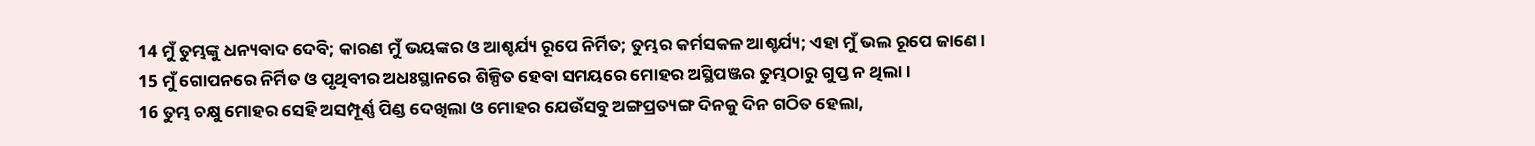14 ମୁଁ ତୁମ୍ଭଙ୍କୁ ଧନ୍ୟବାଦ ଦେବି; କାରଣ ମୁଁ ଭୟଙ୍କର ଓ ଆଶ୍ଚର୍ଯ୍ୟ ରୂପେ ନିର୍ମିତ; ତୁମ୍ଭର କର୍ମସକଳ ଆଶ୍ଚର୍ଯ୍ୟ; ଏହା ମୁଁ ଭଲ ରୂପେ ଜାଣେ।
15 ମୁଁ ଗୋପନରେ ନିର୍ମିତ ଓ ପୃଥିବୀର ଅଧଃସ୍ଥାନରେ ଶିଳ୍ପିତ ହେବା ସମୟରେ ମୋହର ଅସ୍ଥିପଞ୍ଜର ତୁମ୍ଭଠାରୁ ଗୁପ୍ତ ନ ଥିଲା।
16 ତୁମ୍ଭ ଚକ୍ଷୁ ମୋହର ସେହି ଅସମ୍ପୂର୍ଣ୍ଣ ପିଣ୍ଡ ଦେଖିଲା ଓ ମୋହର ଯେଉଁସବୁ ଅଙ୍ଗପ୍ରତ୍ୟଙ୍ଗ ଦିନକୁ ଦିନ ଗଠିତ ହେଲା,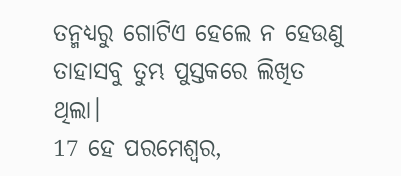ତନ୍ମଧ୍ୟରୁ ଗୋଟିଏ ହେଲେ ନ ହେଉଣୁ ତାହାସବୁ ତୁମ୍ଭ ପୁସ୍ତକରେ ଲିଖିତ ଥିଲା।
17 ହେ ପରମେଶ୍ୱର,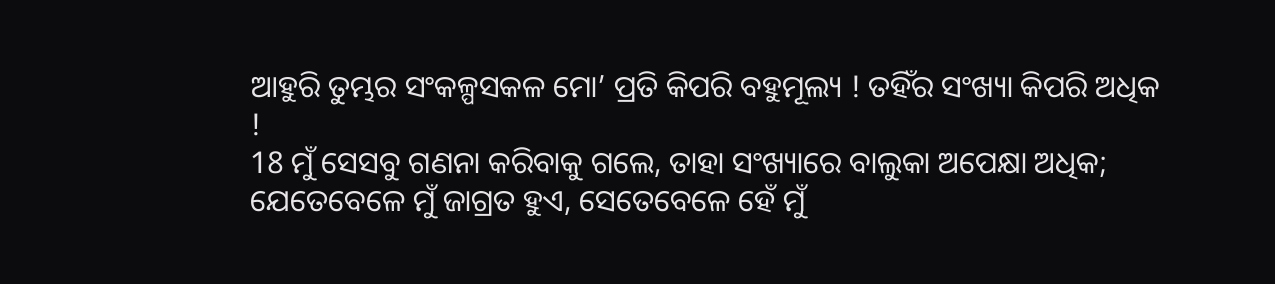ଆହୁରି ତୁମ୍ଭର ସଂକଳ୍ପସକଳ ମୋ’ ପ୍ରତି କିପରି ବହୁମୂଲ୍ୟ ! ତହିଁର ସଂଖ୍ୟା କିପରି ଅଧିକ !
18 ମୁଁ ସେସବୁ ଗଣନା କରିବାକୁ ଗଲେ, ତାହା ସଂଖ୍ୟାରେ ବାଲୁକା ଅପେକ୍ଷା ଅଧିକ; ଯେତେବେଳେ ମୁଁ ଜାଗ୍ରତ ହୁଏ, ସେତେବେଳେ ହେଁ ମୁଁ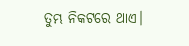ତୁମ୍ଭ ନିକଟରେ ଥାଏ।